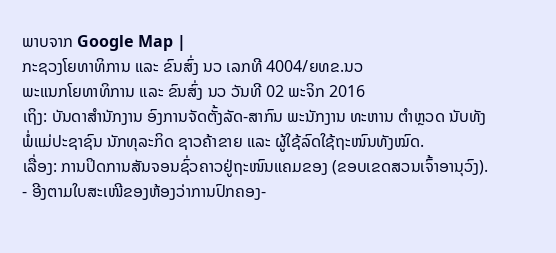ພາບຈາກ Google Map |
ກະຊວງໂຍທາທິການ ແລະ ຂົນສົ່ງ ນວ ເລກທີ 4004/ຍທຂ.ນວ
ພະແນກໂຍທາທິການ ແລະ ຂົນສົ່ງ ນວ ວັນທີ 02 ພະຈິກ 2016
ເຖິງ: ບັນດາສຳນັກງານ ອົງການຈັດຕັ້ງລັດ-ສາກົນ ພະນັກງານ ທະຫານ ຕຳຫຼວດ ນັບທັງພໍ່ແມ່ປະຊາຊົນ ນັກທຸລະກິດ ຊາວຄ້າຂາຍ ແລະ ຜູ້ໃຊ້ລົດໃຊ້ຖະໜົນທັງໝົດ.
ເລື່ອງ: ການປິດການສັນຈອນຊົ່ວຄາວຢູ່ຖະໜົນແຄມຂອງ (ຂອບເຂດສວນເຈົ້າອານຸວົງ).
- ອີງຕາມໃບສະເໜີຂອງຫ້ອງວ່າການປົກຄອງ-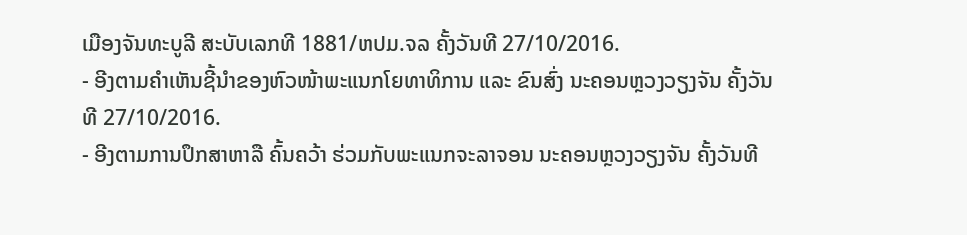ເມືອງຈັນທະບູລີ ສະບັບເລກທີ 1881/ຫປມ.ຈລ ຄັ້ງວັນທີ 27/10/2016.
- ອີງຕາມຄຳເຫັນຊີ້ນຳຂອງຫົວໜ້າພະແນກໂຍທາທິການ ແລະ ຂົນສົ່ງ ນະຄອນຫຼວງວຽງຈັນ ຄັ້ງວັນທີ 27/10/2016.
- ອີງຕາມການປຶກສາຫາລື ຄົ້ນຄວ້າ ຮ່ວມກັບພະແນກຈະລາຈອນ ນະຄອນຫຼວງວຽງຈັນ ຄັ້ງວັນທີ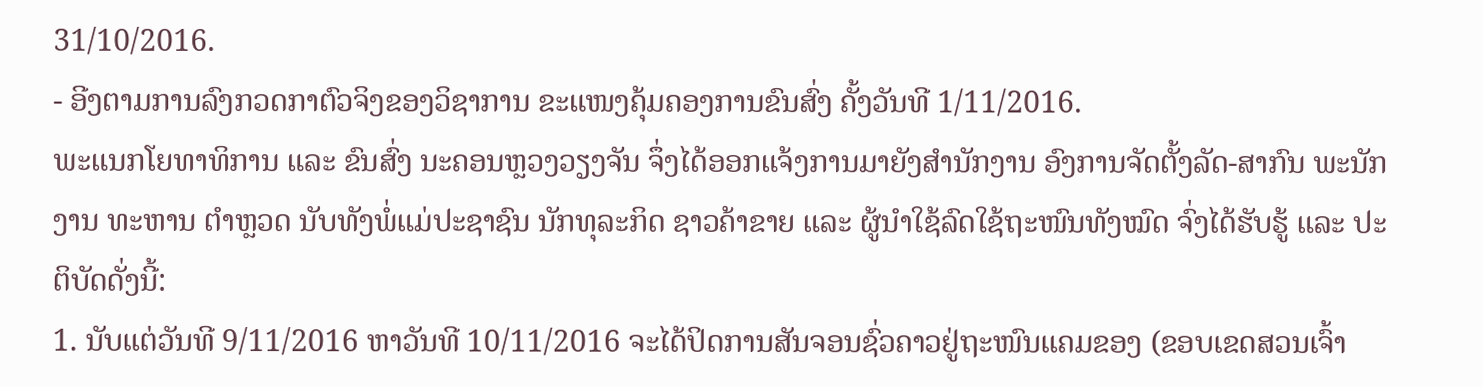31/10/2016.
- ອີງຕາມການລົງກວດກາຕົວຈິງຂອງວິຊາການ ຂະແໜງຄຸ້ມຄອງການຂົນສົ່ງ ຄັ້ງວັນທີ 1/11/2016.
ພະແນກໂຍທາທິການ ແລະ ຂົນສົ່ງ ນະຄອນຫຼວງວຽງຈັນ ຈຶ່ງໄດ້ອອກແຈ້ງການມາຍັງສຳນັກງານ ອົງການຈັດຕັ້ງລັດ-ສາກົນ ພະນັກງານ ທະຫານ ຕຳຫຼວດ ນັບທັງພໍ່ແມ່ປະຊາຊົນ ນັກທຸລະກິດ ຊາວຄ້າຂາຍ ແລະ ຜູ້ນຳໃຊ້ລົດໃຊ້ຖະໜົນທັງໝົດ ຈົ່ງໄດ້ຮັບຮູ້ ແລະ ປະຕິບັດດັ່ງນີ້:
1. ນັບແຕ່ວັນທີ 9/11/2016 ຫາວັນທີ 10/11/2016 ຈະໄດ້ປິດການສັນຈອນຊົ່ວຄາວຢູ່ຖະໜົນແຄມຂອງ (ຂອບເຂດສວນເຈົ້າ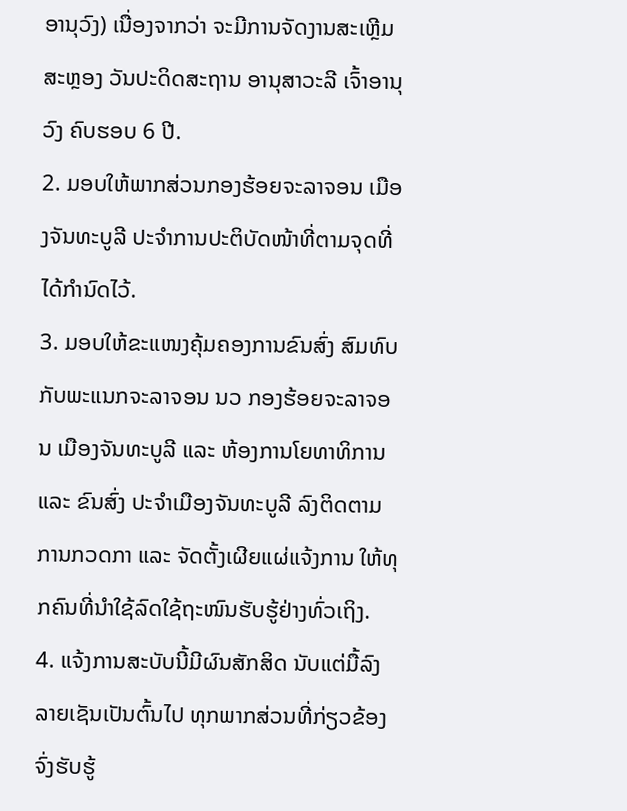ອານຸວົງ) ເນື່ອງຈາກວ່າ ຈະມີການຈັດງານສະເຫຼີມສະຫຼອງ ວັນປະດິດສະຖານ ອານຸສາວະລີ ເຈົ້າອານຸວົງ ຄົບຮອບ 6 ປີ.
2. ມອບໃຫ້ພາກສ່ວນກອງຮ້ອຍຈະລາຈອນ ເມືອງຈັນທະບູລີ ປະຈຳການປະຕິບັດໜ້າທີ່ຕາມຈຸດທີ່ໄດ້ກຳນົດໄວ້.
3. ມອບໃຫ້ຂະແໜງຄຸ້ມຄອງການຂົນສົ່ງ ສົມທົບກັບພະແນກຈະລາຈອນ ນວ ກອງຮ້ອຍຈະລາຈອນ ເມືອງຈັນທະບູລີ ແລະ ຫ້ອງການໂຍທາທິການ ແລະ ຂົນສົ່ງ ປະຈຳເມືອງຈັນທະບູລີ ລົງຕິດຕາມການກວດກາ ແລະ ຈັດຕັ້ງເຜີຍແຜ່ແຈ້ງການ ໃຫ້ທຸກຄົນທີ່ນຳໃຊ້ລົດໃຊ້ຖະໜົນຮັບຮູ້ຢ່າງທົ່ວເຖິງ.
4. ແຈ້ງການສະບັບນີ້ມີຜົນສັກສິດ ນັບແຕ່ມື້ລົງລາຍເຊັນເປັນຕົ້ນໄປ ທຸກພາກສ່ວນທີ່ກ່ຽວຂ້ອງຈົ່ງຮັບຮູ້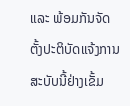ແລະ ພ້ອມກັນຈັດຕັ້ງປະຕິບັດແຈ້ງການສະບັບນີ້ຢ່າງເຂັ້ມ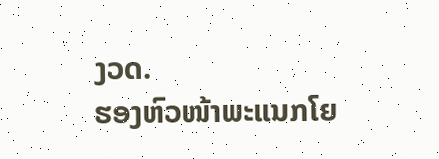ງວດ.
ຮອງຫົວໜ້າພະແນກໂຍ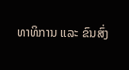ທາທິການ ແລະ ຂົນສົ່ງ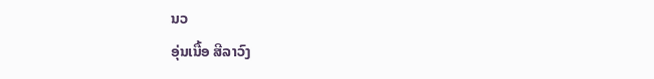ນວ
ອຸ່ນເນື້ອ ສີລາວົງ